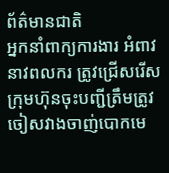ព័ត៌មានជាតិ
អ្នកនាំពាក្យការងារ អំពាវនាវពលករ ត្រូវជ្រើសរើសក្រុមហ៊ុនចុះបញ្ជីត្រឹមត្រូវ ចៀសវាងចាញ់បោកមេ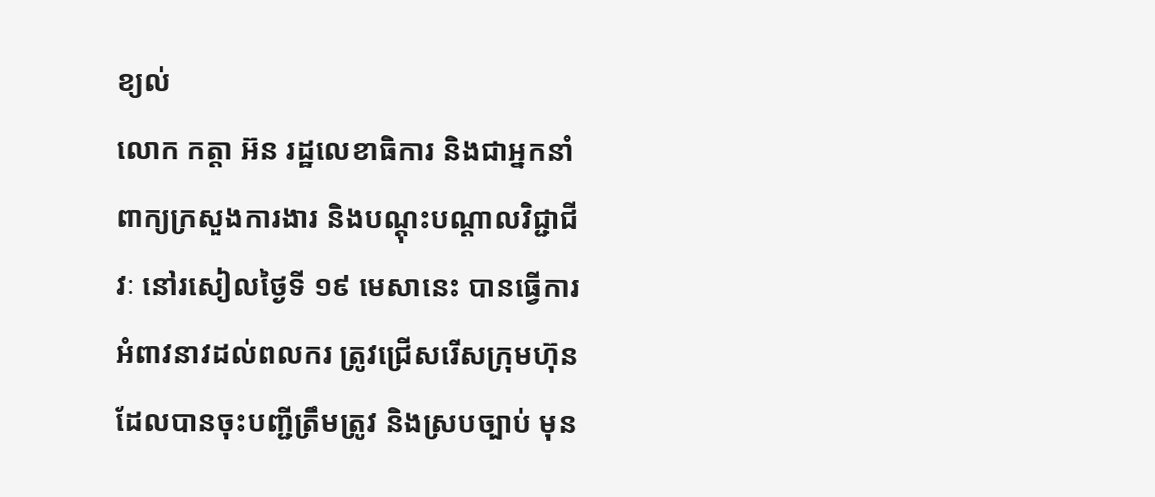ខ្យល់
លោក កត្តា អ៊ន រដ្ឋលេខាធិការ និងជាអ្នកនាំពាក្យក្រសួងការងារ និងបណ្ដុះបណ្ដាលវិជ្ជាជីវៈ នៅរសៀលថ្ងៃទី ១៩ មេសានេះ បានធ្វើការអំពាវនាវដល់ពលករ ត្រូវជ្រើសរើសក្រុមហ៊ុនដែលបានចុះបញ្ជីត្រឹមត្រូវ និងស្របច្បាប់ មុន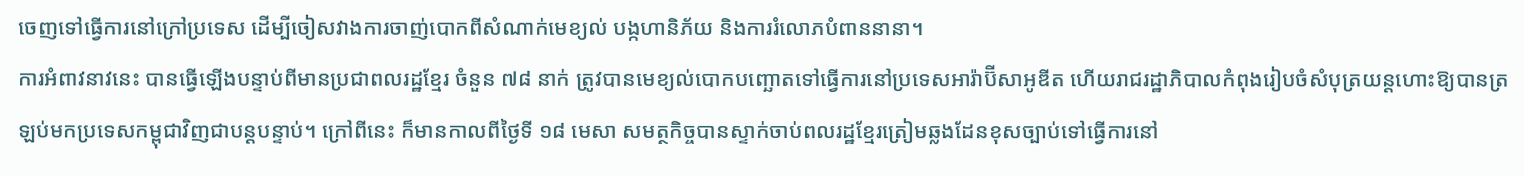ចេញទៅធ្វើការនៅក្រៅប្រទេស ដើម្បីចៀសវាងការចាញ់បោកពីសំណាក់មេខ្យល់ បង្កហានិភ័យ និងការរំលោភបំពាននានា។
ការអំពាវនាវនេះ បានធ្វើឡើងបន្ទាប់ពីមានប្រជាពលរដ្ឋខ្មែរ ចំនួន ៧៨ នាក់ ត្រូវបានមេខ្យល់បោកបញ្ឆោតទៅធ្វើការនៅប្រទេសអារ៉ាប៊ីសាអូឌីត ហើយរាជរដ្ឋាភិបាលកំពុងរៀបចំសំបុត្រយន្តហោះឱ្យបានត្រឡប់មកប្រទេសកម្ពុជាវិញជាបន្តបន្ទាប់។ ក្រៅពីនេះ ក៏មានកាលពីថ្ងៃទី ១៨ មេសា សមត្ថកិច្ចបានស្ទាក់ចាប់ពលរដ្ឋខ្មែរត្រៀមឆ្លងដែនខុសច្បាប់ទៅធ្វើការនៅ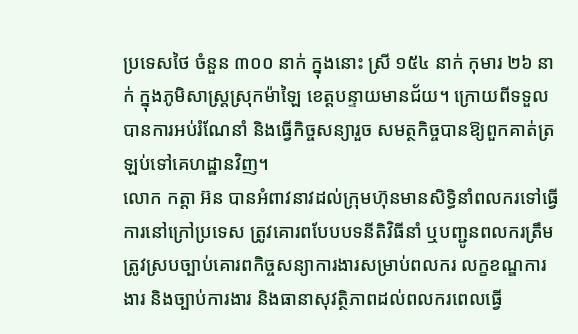ប្រទេសថៃ ចំនួន ៣០០ នាក់ ក្នុងនោះ ស្រី ១៥៤ នាក់ កុមារ ២៦ នាក់ ក្នុងភូមិសាស្ត្រស្រុកម៉ាឡៃ ខេត្តបន្ទាយមានជ័យ។ ក្រោយពីទទួលបានការអប់រំណែនាំ និងធ្វើកិច្ចសន្យារួច សមត្ថកិច្ចបានឱ្យពួកគាត់ត្រឡប់ទៅគេហដ្ឋានវិញ។
លោក កត្តា អ៊ន បានអំពាវនាវដល់ក្រុមហ៊ុនមានសិទ្ធិនាំពលករទៅធ្វើការនៅក្រៅប្រទេស ត្រូវគោរពបែបបទនីតិវិធីនាំ ឬបញ្ជូនពលករត្រឹមត្រូវស្របច្បាប់គោរពកិច្ចសន្យាការងារសម្រាប់ពលករ លក្ខខណ្ឌការងារ និងច្បាប់ការងារ និងធានាសុវត្ថិភាពដល់ពលករពេលធ្វើ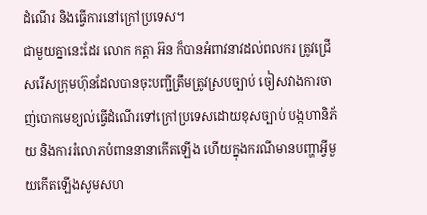ដំណើរ និងធ្វើការនៅក្រៅប្រទេស។
ជាមួយគ្នានេះដែរ លោក កត្តា អ៊ន ក៏បានអំពាវនាវដល់ពលករ ត្រូវជ្រើសរើសក្រុមហ៊ុនដែលបានចុះបញ្ជីត្រឹមត្រូវស្របច្បាប់ ចៀសវាងការចាញ់បោកមេខ្យល់ធ្វើដំណើរទៅក្រៅប្រទេសដោយខុសច្បាប់ បង្កហានិភ័យ និងការរំលោភបំពាននានាកើតឡើង ហើយក្នុងករណីមានបញ្ហាអ្វីមួយកើតឡើងសូមសហ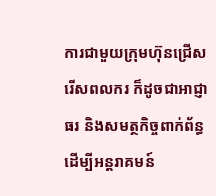ការជាមួយក្រុមហ៊ុនជ្រើសរើសពលករ ក៏ដូចជាអាជ្ញាធរ និងសមត្ថកិច្ចពាក់ព័ន្ធ ដើម្បីអន្តរាគមន៍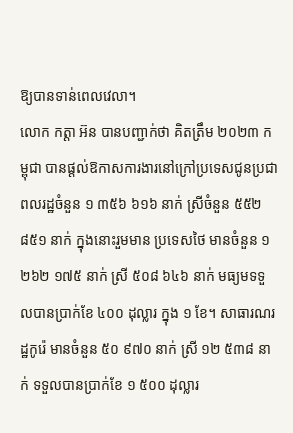ឱ្យបានទាន់ពេលវេលា។
លោក កត្តា អ៊ន បានបញ្ជាក់ថា គិតត្រឹម ២០២៣ កម្ពុជា បានផ្តល់ឱកាសការងារនៅក្រៅប្រទេសជូនប្រជាពលរដ្ឋចំនួន ១ ៣៥៦ ៦១៦ នាក់ ស្រីចំនួន ៥៥២ ៨៥១ នាក់ ក្នុងនោះរួមមាន ប្រទេសថៃ មានចំនួន ១ ២៦២ ១៧៥ នាក់ ស្រី ៥០៨ ៦៤៦ នាក់ មធ្យមទទួលបានប្រាក់ខែ ៤០០ ដុល្លារ ក្នុង ១ ខែ។ សាធារណរដ្ឋកូរ៉េ មានចំនួន ៥០ ៩៧០ នាក់ ស្រី ១២ ៥៣៨ នាក់ ទទួលបានប្រាក់ខែ ១ ៥០០ ដុល្លារ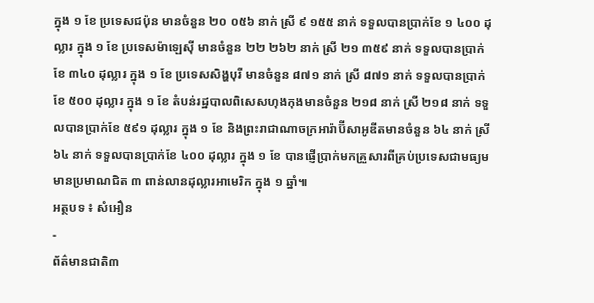ក្នុង ១ ខែ ប្រទេសជប៉ុន មានចំនួន ២០ ០៥៦ នាក់ ស្រី ៩ ១៥៥ នាក់ ទទួលបានប្រាក់ខែ ១ ៤០០ ដុល្លារ ក្នុង ១ ខែ ប្រទេសម៉ាឡេស៊ី មានចំនួន ២២ ២៦២ នាក់ ស្រី ២១ ៣៥៩ នាក់ ទទួលបានប្រាក់ខែ ៣៤០ ដុល្លារ ក្នុង ១ ខែ ប្រទេសសិង្ហបុរី មានចំនួន ៨៧១ នាក់ ស្រី ៨៧១ នាក់ ទទួលបានប្រាក់ខែ ៥០០ ដុល្លារ ក្នុង ១ ខែ តំបន់រដ្ឋបាលពិសេសហុងកុងមានចំនួន ២១៨ នាក់ ស្រី ២១៨ នាក់ ទទួលបានប្រាក់ខែ ៥៩១ ដុល្លារ ក្នុង ១ ខែ និងព្រះរាជាណាចក្រអារ៉ាប៊ីសាអូឌីតមានចំនួន ៦៤ នាក់ ស្រី ៦៤ នាក់ ទទួលបានប្រាក់ខែ ៤០០ ដុល្លារ ក្នុង ១ ខែ បានផ្ញើប្រាក់មកគ្រួសារពីគ្រប់ប្រទេសជាមធ្យមមានប្រមាណជិត ៣ ពាន់លានដុល្លារអាមេរិក ក្នុង ១ ឆ្នាំ៕
អត្ថបទ ៖ សំអឿន
-
ព័ត៌មានជាតិ៣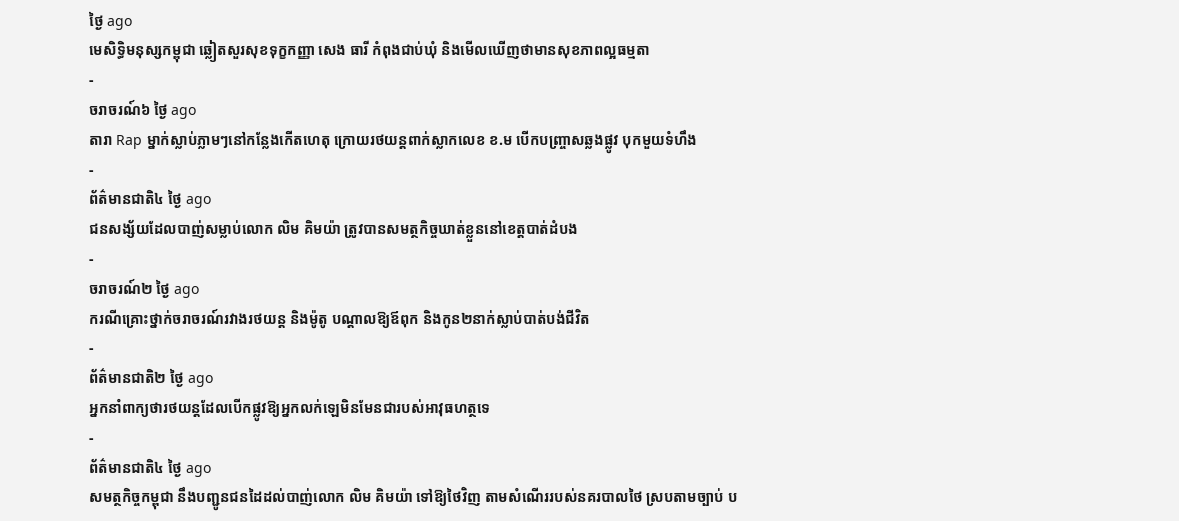ថ្ងៃ ago
មេសិទ្ធិមនុស្សកម្ពុជា ឆ្លៀតសួរសុខទុក្ខកញ្ញា សេង ធារី កំពុងជាប់ឃុំ និងមើលឃើញថាមានសុខភាពល្អធម្មតា
-
ចរាចរណ៍៦ ថ្ងៃ ago
តារា Rap ម្នាក់ស្លាប់ភ្លាមៗនៅកន្លែងកើតហេតុ ក្រោយរថយន្ដពាក់ស្លាកលេខ ខ.ម បើកបញ្ច្រាសឆ្លងផ្លូវ បុកមួយទំហឹង
-
ព័ត៌មានជាតិ៤ ថ្ងៃ ago
ជនសង្ស័យដែលបាញ់សម្លាប់លោក លិម គិមយ៉ា ត្រូវបានសមត្ថកិច្ចឃាត់ខ្លួននៅខេត្តបាត់ដំបង
-
ចរាចរណ៍២ ថ្ងៃ ago
ករណីគ្រោះថ្នាក់ចរាចរណ៍រវាងរថយន្ត និងម៉ូតូ បណ្ដាលឱ្យឪពុក និងកូន២នាក់ស្លាប់បាត់បង់ជីវិត
-
ព័ត៌មានជាតិ២ ថ្ងៃ ago
អ្នកនាំពាក្យថារថយន្តដែលបើកផ្លូវឱ្យអ្នកលក់ឡេមិនមែនជារបស់អាវុធហត្ថទេ
-
ព័ត៌មានជាតិ៤ ថ្ងៃ ago
សមត្ថកិច្ចកម្ពុជា នឹងបញ្ជូនជនដៃដល់បាញ់លោក លិម គិមយ៉ា ទៅឱ្យថៃវិញ តាមសំណើររបស់នគរបាលថៃ ស្របតាមច្បាប់ ប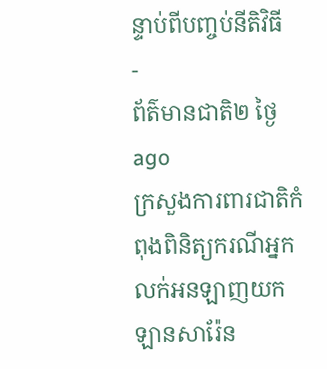ន្ទាប់ពីបញ្ចប់នីតិវិធី
-
ព័ត៌មានជាតិ២ ថ្ងៃ ago
ក្រសួងការពារជាតិកំពុងពិនិត្យករណីអ្នកលក់អនឡាញយកឡានសារ៉ែន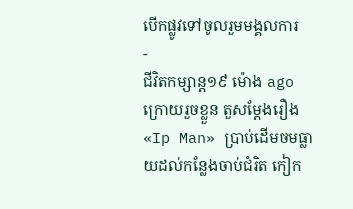បើកផ្លូវទៅចូលរួមមង្គលការ
-
ជីវិតកម្សាន្ដ១៩ ម៉ោង ago
ក្រោយរួចខ្លួន តួសម្ដែងរឿង «Ip Man» ប្រាប់ដើមចមធ្លាយដល់កន្លែងចាប់ជំរិត កៀក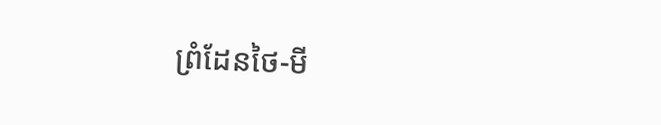ព្រំដែនថៃ-មី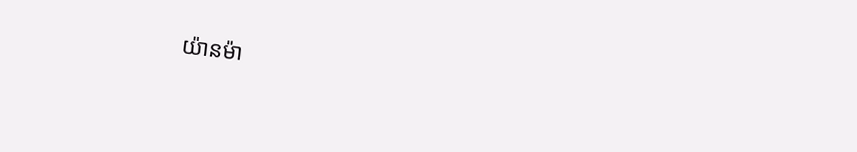យ៉ានម៉ា